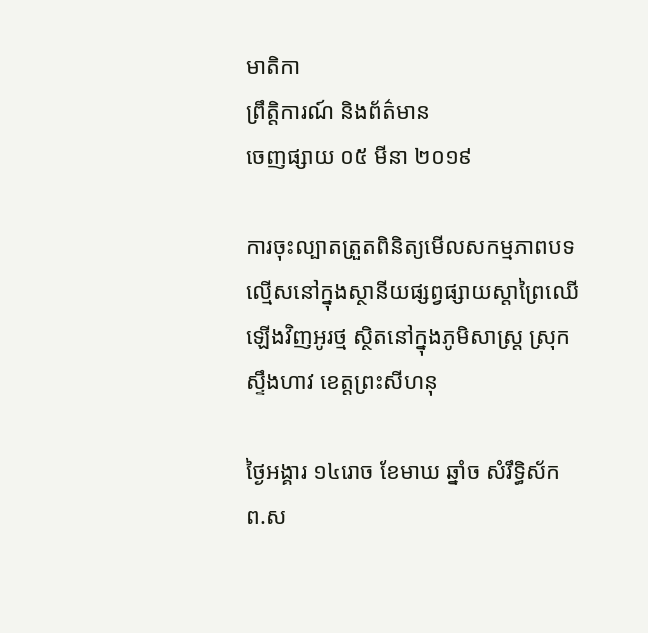មាតិកា
ព្រឹត្តិការណ៍ និងព័ត៌មាន
ចេញផ្សាយ ០៥ មីនា ២០១៩

ការចុះល្បាតត្រួតពិនិត្យមើលសកម្មភាពបទល្មើសនៅក្នុងស្ថានីយផ្សព្វផ្សាយស្តាព្រៃឈើឡើងវិញអូរថ្ម ស្ថិតនៅក្នុងភូមិសាស្ត្រ ស្រុកស្ទឹងហាវ ខេត្តព្រះសីហនុ

ថ្ងៃអង្គារ ១៤រោច ខែមាឃ ឆ្នាំច សំរឹទ្ធិស័ក ព.ស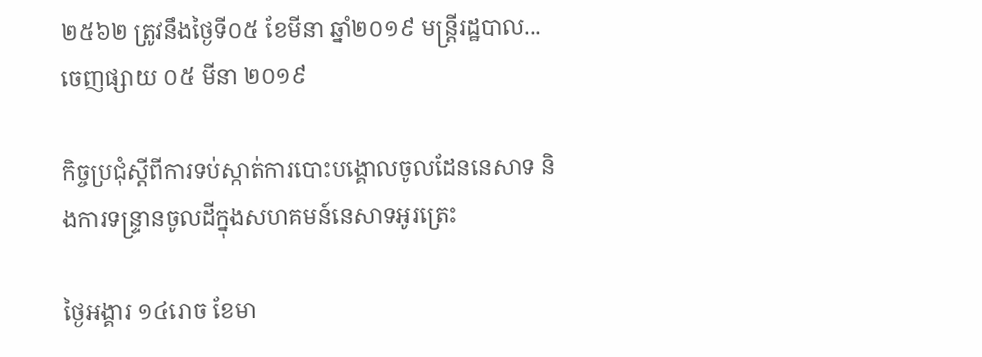២៥៦២ ត្រូវនឹងថ្ងៃទី០៥ ខែមីនា ឆ្នាំ២០១៩ មន្ត្រីរដ្ឋបាល...
ចេញផ្សាយ ០៥ មីនា ២០១៩

កិច្ចប្រជុំស្តីពីការទប់ស្កាត់ការបោះបង្គោលចូលដែននេសាទ និងការទន្រ្ទានចូលដីក្នុងសហគមន៍នេសាទអូរត្រេះ

ថ្ងៃអង្គារ ១៤រោច ខែមា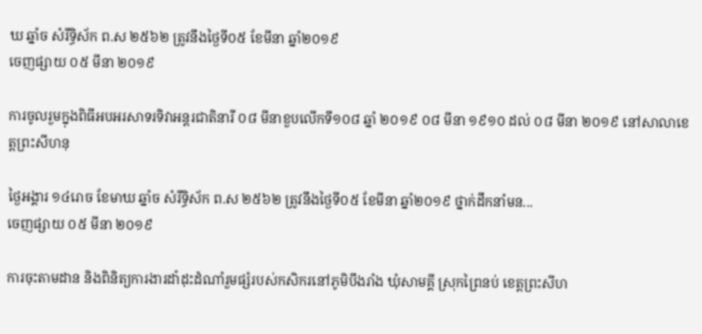ឃ ឆ្នាំច សំរឹទ្ធិស័ក ព.ស ២៥៦២ ត្រូវនឹងថ្ងៃទី០៥ ខែមីនា ឆ្នាំ២០១៩
ចេញផ្សាយ ០៥ មីនា ២០១៩

ការចូលរួមក្នុងពិធីអបអរសាទរទិវាអន្តរជាតិនារី ០៨ មីនាខួបលើកទី១០៨ ឆ្នាំ ២០១៩ ០៨ មីនា ១៩១០ ដល់ ០៨ មីនា ២០១៩ នៅសាលាខេត្តព្រះសីហនុ

ថ្ងៃអង្គារ ១៤រោច ខែមាឃ ឆ្នាំច សំរឹទ្ធិស័ក ព.ស ២៥៦២ ត្រូវនឹងថ្ងៃទី០៥ ខែមីនា ឆ្នាំ២០១៩ ថ្នាក់ដឹកនាំមន...
ចេញផ្សាយ ០៥ មីនា ២០១៩

ការចុះតាមដាន និងពិនិត្យការងារដាំដុះដំណាំរួមផ្សំរបស់កសិករនៅភូមិបឹងរាំង ឃុំសាមគ្គី ស្រុកព្រៃនប់ ខេត្តព្រះសីហ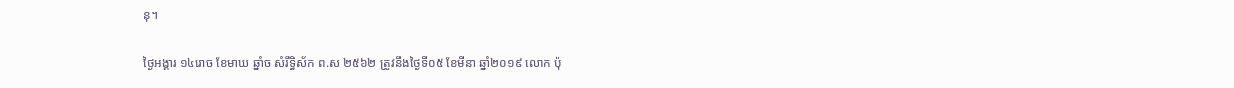នុ។

ថ្ងៃអង្គារ ១៤រោច ខែមាឃ ឆ្នាំច សំរឹទ្ធិស័ក ព.ស ២៥៦២ ត្រូវនឹងថ្ងៃទី០៥ ខែមីនា ឆ្នាំ២០១៩ លោក ប៉ុ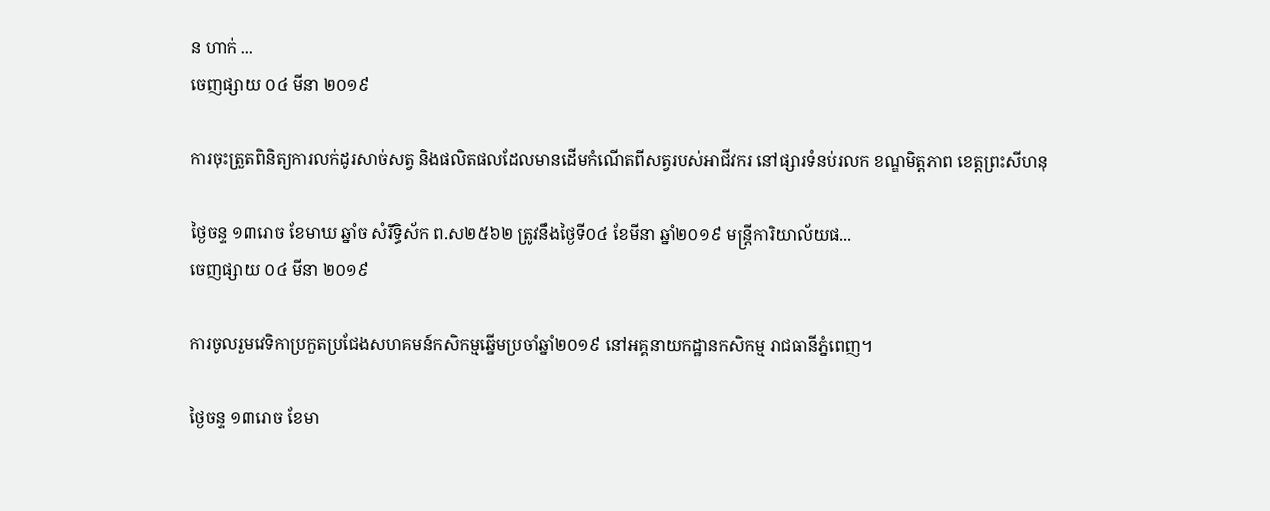ន ហាក់ ...
ចេញផ្សាយ ០៤ មីនា ២០១៩

ការចុះត្រួតពិនិត្យការលក់ដូរសាច់សត្វ និងផលិតផលដែលមានដើមកំណើតពីសត្វរបស់អាជីវករ នៅផ្សារទំនប់រលក ខណ្ឌមិត្តភាព ខេត្តព្រះសីហនុ

ថ្ងៃចន្ទ ១៣រោច ខែមាឃ ឆ្នាំច សំរឹទ្ធិស័ក ព.ស២៥៦២ ត្រូវនឹងថ្ងៃទី០៤ ខែមីនា ឆ្នាំ២០១៩ មន្រ្តីការិយាល័យផ...
ចេញផ្សាយ ០៤ មីនា ២០១៩

ការចូលរួមវេទិកាប្រកួតប្រជែងសហគមន៍កសិកម្មឆ្នើមប្រចាំឆ្នាំ២០១៩ នៅអគ្គនាយកដ្ឋានកសិកម្ម រាជធានីភ្នំពេញ។

ថ្ងៃចន្ទ ១៣រោច ខែមា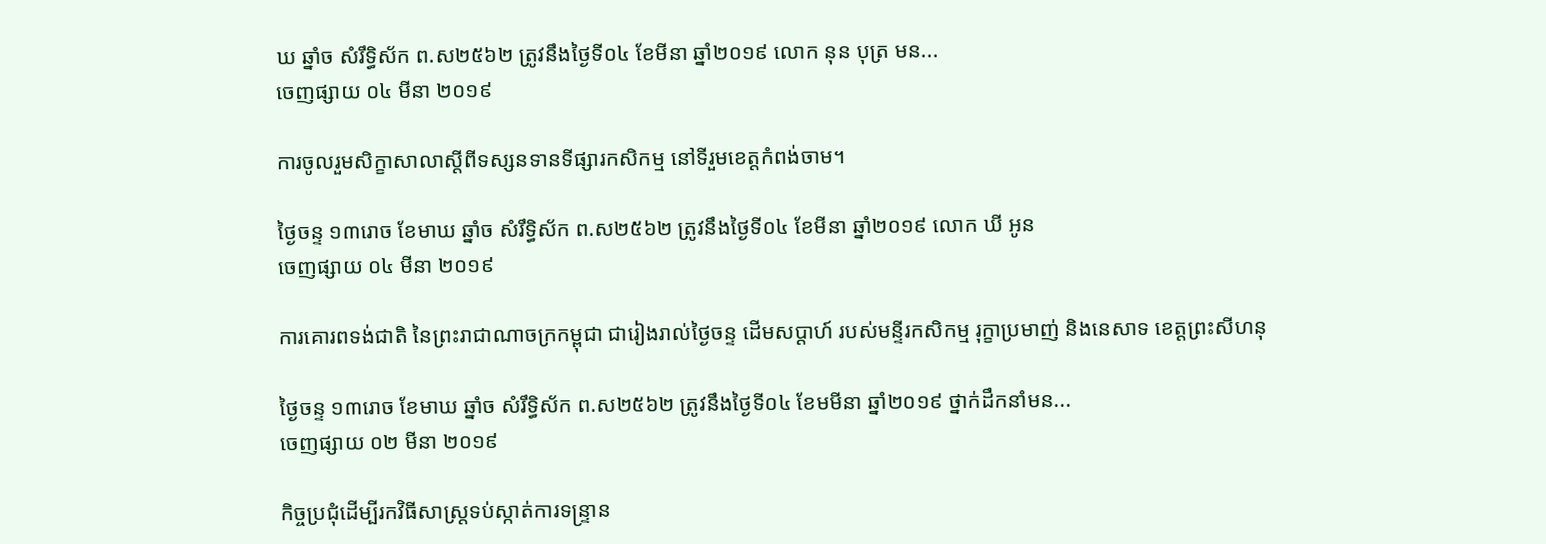ឃ ឆ្នាំច សំរឹទ្ធិស័ក ព.ស២៥៦២ ត្រូវនឹងថ្ងៃទី០៤ ខែមីនា ឆ្នាំ២០១៩ លោក នុន បុត្រ មន...
ចេញផ្សាយ ០៤ មីនា ២០១៩

ការចូលរួមសិក្ខាសាលាស្ដីពីទស្សនទានទីផ្សារកសិកម្ម នៅទីរួមខេត្ដកំពង់ចាម។

ថ្ងៃចន្ទ ១៣រោច ខែមាឃ ឆ្នាំច សំរឹទ្ធិស័ក ព.ស២៥៦២ ត្រូវនឹងថ្ងៃទី០៤ ខែមីនា ឆ្នាំ២០១៩ លោក ឃី អូន
ចេញផ្សាយ ០៤ មីនា ២០១៩

ការគោរពទង់ជាតិ នៃព្រះរាជាណាចក្រកម្ពុជា ជារៀងរាល់ថ្ងៃចន្ទ ដើមសប្តាហ៍ របស់មន្ទីរកសិកម្ម រុក្ខាប្រមាញ់ និងនេសាទ ខេត្តព្រះសីហនុ

ថ្ងៃចន្ទ ១៣រោច ខែមាឃ ឆ្នាំច សំរឹទ្ធិស័ក ព.ស២៥៦២ ត្រូវនឹងថ្ងៃទី០៤ ខែមមីនា ឆ្នាំ២០១៩ ថ្នាក់ដឹកនាំមន...
ចេញផ្សាយ ០២ មីនា ២០១៩

កិច្ចប្រជុំដើម្បីរកវិធីសាស្ត្រទប់ស្កាត់ការទន្រ្ទាន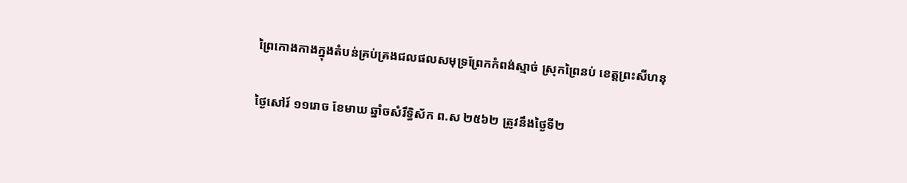ព្រៃកោងកាងក្នុងតំបន់គ្រប់គ្រងជលផលសមុទ្រព្រែកកំពង់ស្មាច់ ស្រុកព្រៃនប់ ខេត្តព្រះសីហនុ

ថ្ងៃសៅរ៍ ១១រោច ខែមាឃ ឆ្នាំចសំរឹទ្ធិស័ក ព.ស ២៥៦២ ត្រូវនឹងថ្ងៃទី២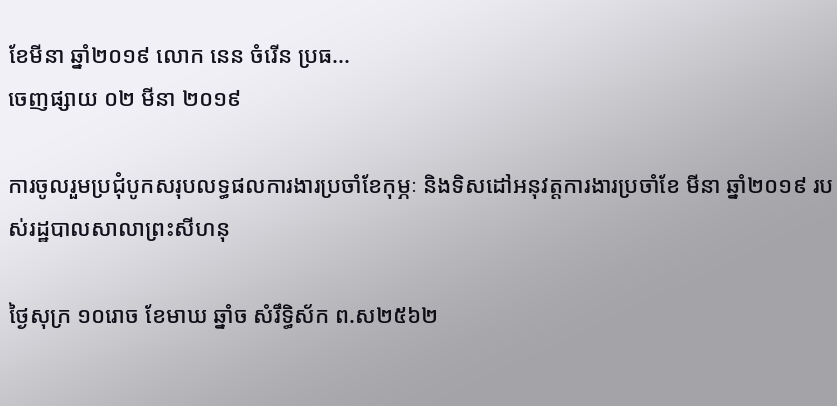ខែមីនា ឆ្នាំ២០១៩ លោក នេន ចំរើន ប្រធ...
ចេញផ្សាយ ០២ មីនា ២០១៩

ការចូលរួមប្រជុំបូកសរុបលទ្ធផលការងារប្រចាំខែកុម្ភៈ និងទិសដៅអនុវត្តការងារប្រចាំខែ មីនា ឆ្នាំ២០១៩ របស់រដ្ឋបាលសាលាព្រះសីហនុ

ថ្ងៃសុក្រ ១០រោច ខែមាឃ ឆ្នាំច សំរឹទ្ធិស័ក ព.ស២៥៦២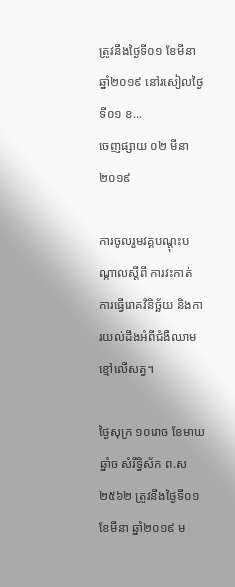ត្រូវនឹងថ្ងៃទី០១ ខែមីនា ឆ្នាំ២០១៩ នៅរសៀលថ្ងៃទី០១ ខ...
ចេញផ្សាយ ០២ មីនា ២០១៩

ការចូលរួមវគ្គបណ្តុះបណ្កាលស្តីពី ការវះកាត់ ការធ្វើរោគវិនិច្ឆ័យ និងការយល់ដឹងអំពីជំងឺឈាមខ្មៅលើសត្វ។

ថ្ងៃសុក្រ ១០រោច ខែមាឃ ឆ្នាំច សំរឹទ្ធិស័ក ព.ស២៥៦២ ត្រូវនឹងថ្ងៃទី០១ ខែមីនា ឆ្នាំ២០១៩ ម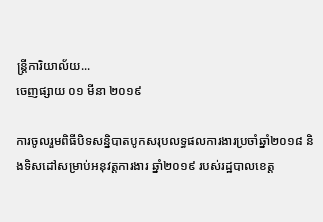ន្រ្តីការិយាល័យ...
ចេញផ្សាយ ០១ មីនា ២០១៩

ការចូលរួមពិធីបិទសន្និបាតបូកសរុបលទ្ធផលការងារប្រចាំឆ្នាំ២០១៨ និងទិសដៅសម្រាប់អនុវត្តការងារ ឆ្នាំ២០១៩ របស់រដ្ឋបាលខេត្ត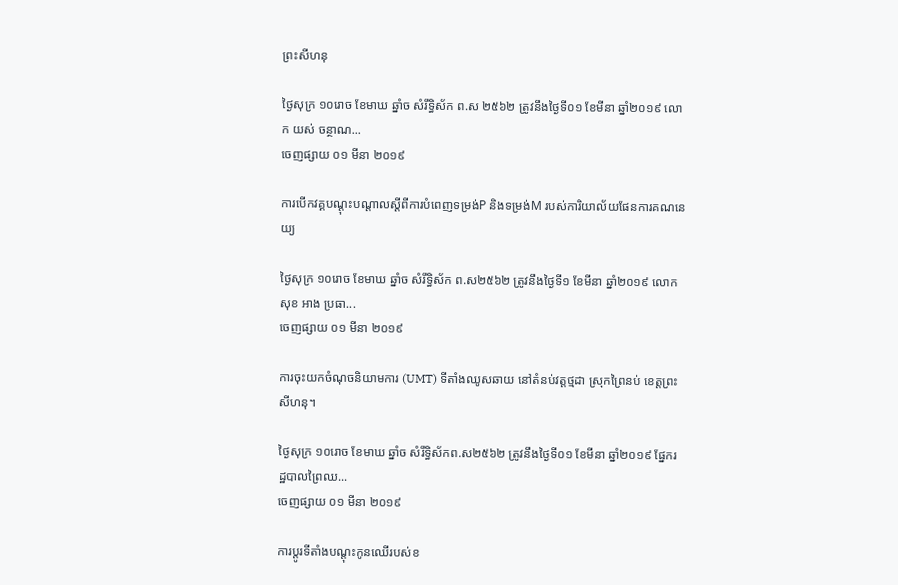ព្រះសីហនុ

ថ្ងៃសុក្រ ១០រោច ខែមាឃ ឆ្នាំច សំរឹទ្ធិស័ក ព.ស ២៥៦២ ត្រូវនឹងថ្ងៃទី០១ ខែមីនា ឆ្នាំ២០១៩ លោក យស់ ចន្ថាណ...
ចេញផ្សាយ ០១ មីនា ២០១៩

ការបើកវគ្គបណ្ដុះបណ្តាលស្ដីពីការបំពេញទម្រង់P និងទម្រង់M របស់ការិយាល័យផែនការគណនេយ្យ

ថ្ងៃសុក្រ ១០រោច ខែមាឃ ឆ្នាំច សំរឹទ្ធិស័ក ព.ស២៥៦២ ត្រូវនឹងថ្ងៃទី១ ខែមីនា ឆ្នាំ២០១៩ លោក សុខ អាង ប្រធា...
ចេញផ្សាយ ០១ មីនា ២០១៩

ការចុះយកចំណុចនិយាមការ (UMT) ទីតាំងឈូសឆាយ នៅតំនប់វត្តថ្មដា ស្រុកព្រៃនប់ ខេត្តព្រះសីហនុ។

ថ្ងៃសុក្រ ១០រោច ខែមាឃ ឆ្នាំច សំរឹទ្ធិស័កព.ស២៥៦២ ត្រូវនឹងថ្ងៃទី០១ ខែមីនា ឆ្នាំ២០១៩ ផ្នែករដ្ឋបាលព្រៃឈ...
ចេញផ្សាយ ០១ មីនា ២០១៩

ការប្តូរទីតាំងបណ្តុះកូនឈើរបស់ខ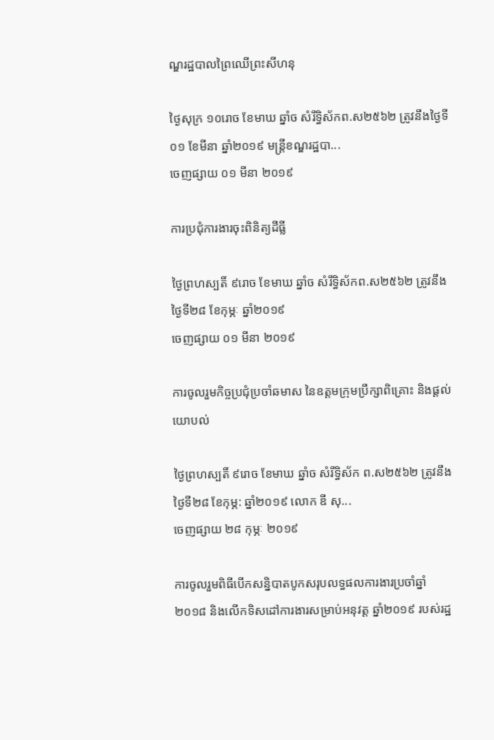ណ្ឌរដ្ឋបាលព្រៃឈើព្រះសីហនុ

ថ្ងៃសុក្រ ១០រោច ខែមាឃ ឆ្នាំច សំរឹទ្ធិស័កព.ស២៥៦២ ត្រូវនឹងថ្ងៃទី០១ ខែមីនា ឆ្នាំ២០១៩ មន្ត្រីខណ្ឌរដ្ឋបា...
ចេញផ្សាយ ០១ មីនា ២០១៩

ការប្រជុំការងារចុះពិនិត្យដីធ្លី

ថ្ងៃព្រហស្បតិ៍ ៩រោច ខែមាឃ ឆ្នាំច សំរឹទ្ធិស័កព.ស២៥៦២ ត្រូវនឹងថ្ងៃទី២៨ ខែកុម្ភៈ ឆ្នាំ២០១៩
ចេញផ្សាយ ០១ មីនា ២០១៩

ការចូលរួមកិច្ចប្រជុំប្រចាំឆមាស នៃឧត្តមក្រុមប្រឹក្សាពិគ្រោះ និងផ្តល់យោបល់

ថ្ងៃព្រហស្បតិ៍ ៩រោច ខែមាឃ ឆ្នាំច សំរឹទិ្ធស័ក ព.ស២៥៦២ ត្រូវនឹងថ្ងៃទី២៨ ខែកុម្ភ: ឆ្នាំ២០១៩ លោក ឌី សុ...
ចេញផ្សាយ ២៨ កុម្ភៈ ២០១៩

ការចូលរួមពិធីបើកសន្និបាតបូកសរុបលទ្ធផលការងារប្រចាំឆ្នាំ២០១៨ និងលើកទិសដៅការងារសម្រាប់អនុវត្ត ឆ្នាំ២០១៩ របស់រដ្ឋ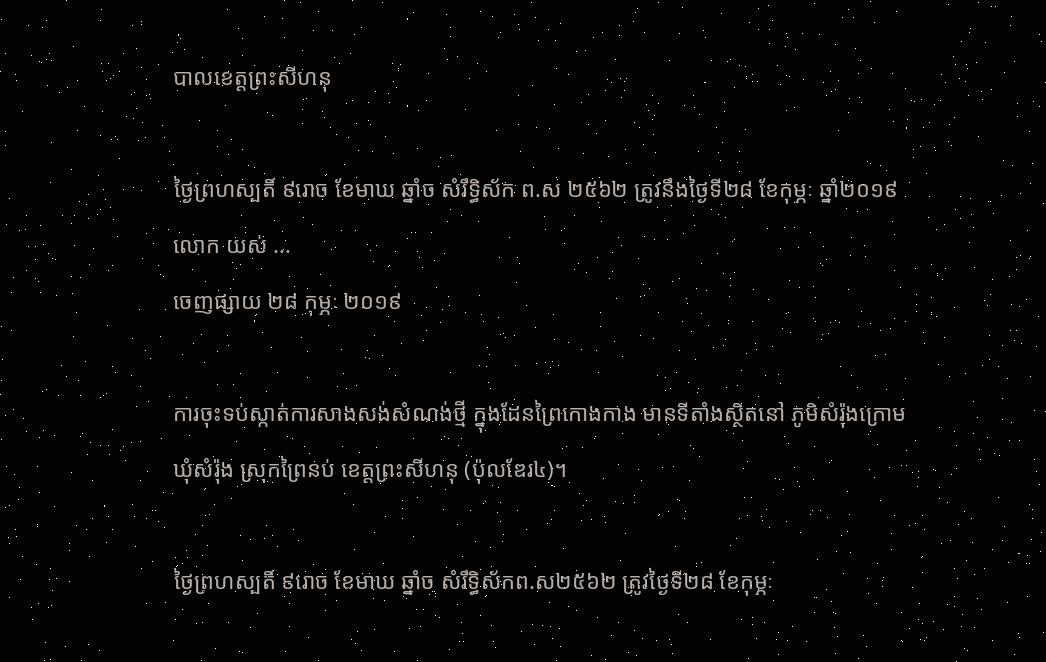បាលខេត្តព្រះសីហនុ

ថ្ងៃព្រហស្បតិ៍ ៩រោច ខែមាឃ ឆ្នាំច សំរឹទ្ធិស័ក ព.ស ២៥៦២ ត្រូវនឹងថ្ងៃទី២៨ ខែកុម្ភៈ ឆ្នាំ២០១៩ លោក យស់ ...
ចេញផ្សាយ ២៨ កុម្ភៈ ២០១៩

ការចុះទប់ស្កាត់ការសាងសង់សំណង់ថ្មី ក្នុងដែនព្រៃកោងកាង មានទីតាំងស្ថិតនៅ ភូមិសំរ៉ុងក្រោម ឃុំសំរ៉ុង ស្រុកព្រៃនប់ ខេត្តព្រះសីហនុ (ប៉ុលឌែរ៤)។

ថ្ងៃព្រហស្បតិ៍ ៩រោច ខែមាឃ ឆ្នាំច សំរឹទ្ធិស័កព.ស២៥៦២ ត្រូវថ្ងៃទី២៨ ខែកុម្ភៈ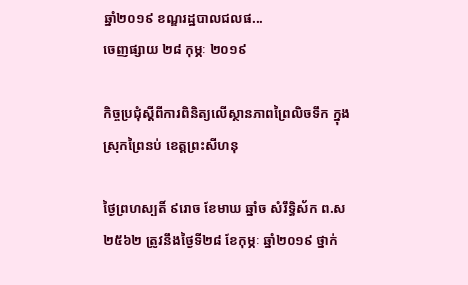ឆ្នាំ២០១៩ ខណ្ឌរដ្ឋបាលជលផ...
ចេញផ្សាយ ២៨ កុម្ភៈ ២០១៩

កិច្ចប្រជុំស្ដីពីការពិនិត្យលើស្ថានភាពព្រៃលិចទឹក ក្នុងស្រុកព្រៃនប់ ខេត្តព្រះសីហនុ

ថ្ងៃព្រហស្បតិ៍ ៩រោច ខែមាឃ ឆ្នាំច សំរឹទ្ធិស័ក ព.ស ២៥៦២ ត្រូវនឹងថ្ងៃទី២៨ ខែកុម្ភៈ ឆ្នាំ២០១៩ ថ្នាក់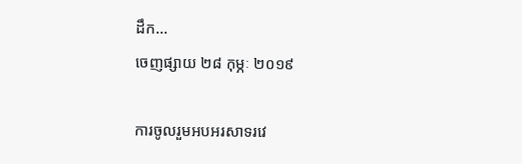ដឹក...
ចេញផ្សាយ ២៨ កុម្ភៈ ២០១៩

ការចូលរួមអបអរសាទរវេ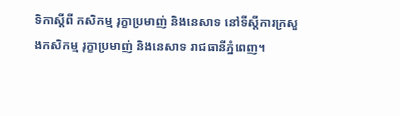ទិកាស្តីពី កសិកម្ម រុក្ខាប្រមាញ់ និងនេសាទ នៅទីស្តីការក្រសួងកសិកម្ម រុក្ខាប្រមាញ់ និងនេសាទ រាជធានីភ្នំពេញ។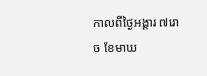កាលពីថ្ងៃអង្គារ ៧រោច ខែមាឃ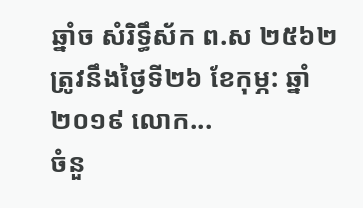ឆ្នាំច សំរិទ្ធឹស័ក ព.ស ២៥៦២ ត្រូវនឹងថ្ងៃទី២៦ ខែកុម្ភ: ឆ្នាំ២០១៩ លោក...
ចំនួ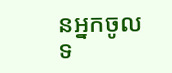នអ្នកចូលទ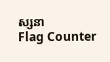ស្សនា
Flag Counter